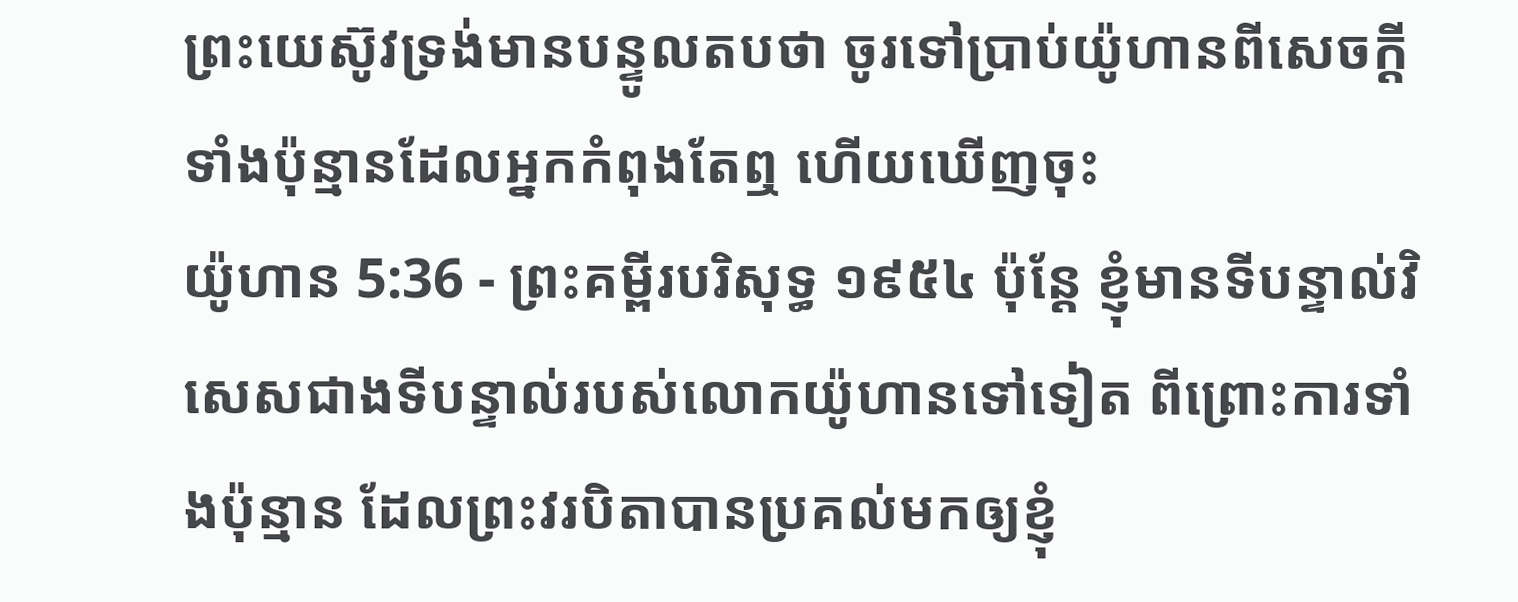ព្រះយេស៊ូវទ្រង់មានបន្ទូលតបថា ចូរទៅប្រាប់យ៉ូហានពីសេចក្ដីទាំងប៉ុន្មានដែលអ្នកកំពុងតែឮ ហើយឃើញចុះ
យ៉ូហាន 5:36 - ព្រះគម្ពីរបរិសុទ្ធ ១៩៥៤ ប៉ុន្តែ ខ្ញុំមានទីបន្ទាល់វិសេសជាងទីបន្ទាល់របស់លោកយ៉ូហានទៅទៀត ពីព្រោះការទាំងប៉ុន្មាន ដែលព្រះវរបិតាបានប្រគល់មកឲ្យខ្ញុំ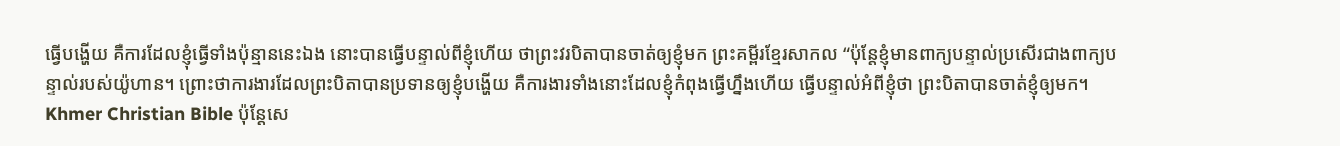ធ្វើបង្ហើយ គឺការដែលខ្ញុំធ្វើទាំងប៉ុន្មាននេះឯង នោះបានធ្វើបន្ទាល់ពីខ្ញុំហើយ ថាព្រះវរបិតាបានចាត់ឲ្យខ្ញុំមក ព្រះគម្ពីរខ្មែរសាកល “ប៉ុន្តែខ្ញុំមានពាក្យបន្ទាល់ប្រសើរជាងពាក្យបន្ទាល់របស់យ៉ូហាន។ ព្រោះថាការងារដែលព្រះបិតាបានប្រទានឲ្យខ្ញុំបង្ហើយ គឺការងារទាំងនោះដែលខ្ញុំកំពុងធ្វើហ្នឹងហើយ ធ្វើបន្ទាល់អំពីខ្ញុំថា ព្រះបិតាបានចាត់ខ្ញុំឲ្យមក។ Khmer Christian Bible ប៉ុន្ដែសេ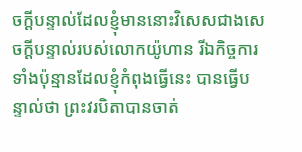ចក្ដីបន្ទាល់ដែលខ្ញុំមាននោះវិសេសជាងសេចក្ដីបន្ទាល់របស់លោកយ៉ូហាន រីឯកិច្ចការទាំងប៉ុន្មានដែលខ្ញុំកំពុងធ្វើនេះ បានធ្វើបន្ទាល់ថា ព្រះវរបិតាបានចាត់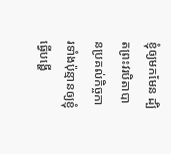ខ្ញុំឲ្យមកមែន ដ្បិតព្រះវរបិតាបានប្រគល់កិច្ចការទាំងប៉ុន្មានឲ្យខ្ញុំធ្វើបង្ហើ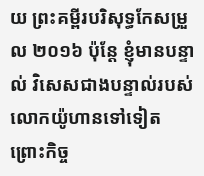យ ព្រះគម្ពីរបរិសុទ្ធកែសម្រួល ២០១៦ ប៉ុន្តែ ខ្ញុំមានបន្ទាល់ វិសេសជាងបន្ទាល់របស់លោកយ៉ូហានទៅទៀត ព្រោះកិច្ច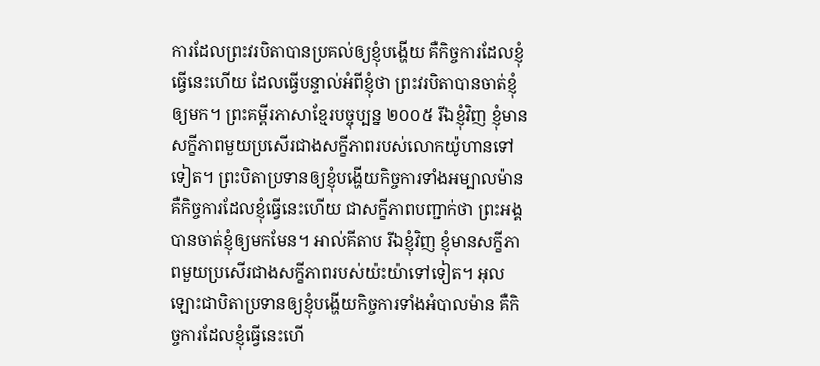ការដែលព្រះវរបិតាបានប្រគល់ឲ្យខ្ញុំបង្ហើយ គឺកិច្ចការដែលខ្ញុំធ្វើនេះហើយ ដែលធ្វើបន្ទាល់អំពីខ្ញុំថា ព្រះវរបិតាបានចាត់ខ្ញុំឲ្យមក។ ព្រះគម្ពីរភាសាខ្មែរបច្ចុប្បន្ន ២០០៥ រីឯខ្ញុំវិញ ខ្ញុំមានសក្ខីភាពមួយប្រសើរជាងសក្ខីភាពរបស់លោកយ៉ូហានទៅទៀត។ ព្រះបិតាប្រទានឲ្យខ្ញុំបង្ហើយកិច្ចការទាំងអម្បាលម៉ាន គឺកិច្ចការដែលខ្ញុំធ្វើនេះហើយ ជាសក្ខីភាពបញ្ជាក់ថា ព្រះអង្គបានចាត់ខ្ញុំឲ្យមកមែន។ អាល់គីតាប រីឯខ្ញុំវិញ ខ្ញុំមានសក្ខីភាពមួយប្រសើរជាងសក្ខីភាពរបស់យ៉ះយ៉ាទៅទៀត។ អុលឡោះជាបិតាប្រទានឲ្យខ្ញុំបង្ហើយកិច្ចការទាំងអំបាលម៉ាន គឺកិច្ចការដែលខ្ញុំធ្វើនេះហើ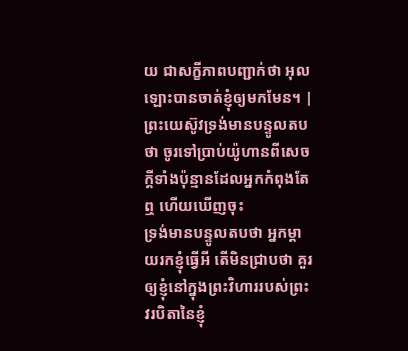យ ជាសក្ខីភាពបញ្ជាក់ថា អុលឡោះបានចាត់ខ្ញុំឲ្យមកមែន។ |
ព្រះយេស៊ូវទ្រង់មានបន្ទូលតបថា ចូរទៅប្រាប់យ៉ូហានពីសេចក្ដីទាំងប៉ុន្មានដែលអ្នកកំពុងតែឮ ហើយឃើញចុះ
ទ្រង់មានបន្ទូលតបថា អ្នកម្តាយរកខ្ញុំធ្វើអី តើមិនជ្រាបថា គួរឲ្យខ្ញុំនៅក្នុងព្រះវិហាររបស់ព្រះវរបិតានៃខ្ញុំ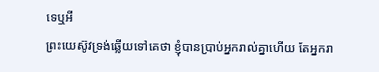ទេឬអី
ព្រះយេស៊ូវទ្រង់ឆ្លើយទៅគេថា ខ្ញុំបានប្រាប់អ្នករាល់គ្នាហើយ តែអ្នករា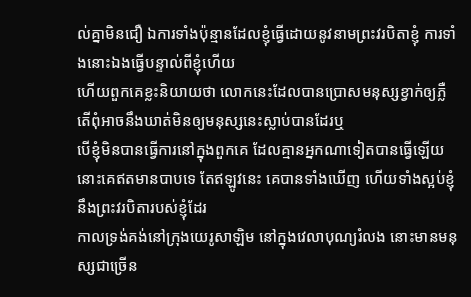ល់គ្នាមិនជឿ ឯការទាំងប៉ុន្មានដែលខ្ញុំធ្វើដោយនូវនាមព្រះវរបិតាខ្ញុំ ការទាំងនោះឯងធ្វើបន្ទាល់ពីខ្ញុំហើយ
ហើយពួកគេខ្លះនិយាយថា លោកនេះដែលបានប្រោសមនុស្សខ្វាក់ឲ្យភ្លឺ តើពុំអាចនឹងឃាត់មិនឲ្យមនុស្សនេះស្លាប់បានដែរឬ
បើខ្ញុំមិនបានធ្វើការនៅក្នុងពួកគេ ដែលគ្មានអ្នកណាទៀតបានធ្វើឡើយ នោះគេឥតមានបាបទេ តែឥឡូវនេះ គេបានទាំងឃើញ ហើយទាំងស្អប់ខ្ញុំ នឹងព្រះវរបិតារបស់ខ្ញុំដែរ
កាលទ្រង់គង់នៅក្រុងយេរូសាឡិម នៅក្នុងវេលាបុណ្យរំលង នោះមានមនុស្សជាច្រើន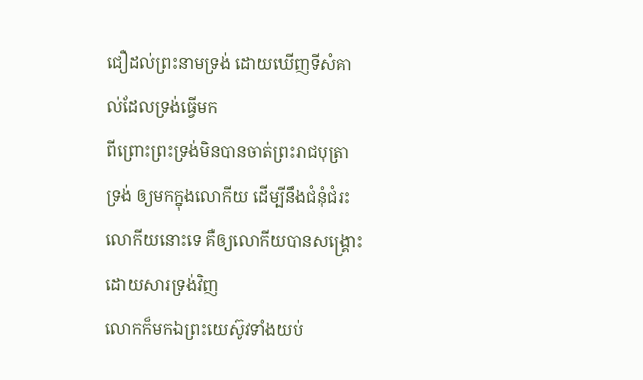ជឿដល់ព្រះនាមទ្រង់ ដោយឃើញទីសំគាល់ដែលទ្រង់ធ្វើមក
ពីព្រោះព្រះទ្រង់មិនបានចាត់ព្រះរាជបុត្រាទ្រង់ ឲ្យមកក្នុងលោកីយ ដើម្បីនឹងជំនុំជំរះលោកីយនោះទេ គឺឲ្យលោកីយបានសង្គ្រោះ ដោយសារទ្រង់វិញ
លោកក៏មកឯព្រះយេស៊ូវទាំងយប់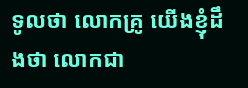ទូលថា លោកគ្រូ យើងខ្ញុំដឹងថា លោកជា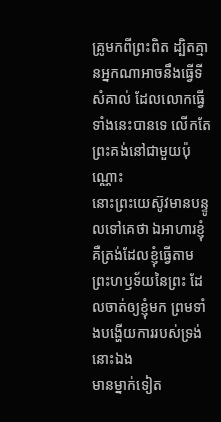គ្រូមកពីព្រះពិត ដ្បិតគ្មានអ្នកណាអាចនឹងធ្វើទីសំគាល់ ដែលលោកធ្វើទាំងនេះបានទេ លើកតែព្រះគង់នៅជាមួយប៉ុណ្ណោះ
នោះព្រះយេស៊ូវមានបន្ទូលទៅគេថា ឯអាហារខ្ញុំ គឺត្រង់ដែលខ្ញុំធ្វើតាមព្រះហឫទ័យនៃព្រះ ដែលចាត់ឲ្យខ្ញុំមក ព្រមទាំងបង្ហើយការរបស់ទ្រង់នោះឯង
មានម្នាក់ទៀត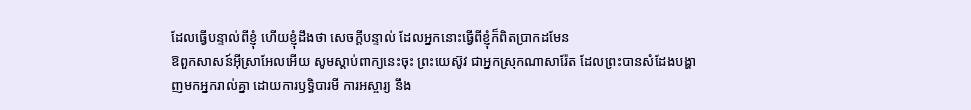ដែលធ្វើបន្ទាល់ពីខ្ញុំ ហើយខ្ញុំដឹងថា សេចក្ដីបន្ទាល់ ដែលអ្នកនោះធ្វើពីខ្ញុំក៏ពិតប្រាកដមែន
ឱពួកសាសន៍អ៊ីស្រាអែលអើយ សូមស្តាប់ពាក្យនេះចុះ ព្រះយេស៊ូវ ជាអ្នកស្រុកណាសារ៉ែត ដែលព្រះបានសំដែងបង្ហាញមកអ្នករាល់គ្នា ដោយការឫទ្ធិបារមី ការអស្ចារ្យ នឹង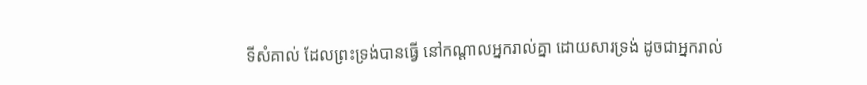ទីសំគាល់ ដែលព្រះទ្រង់បានធ្វើ នៅកណ្តាលអ្នករាល់គ្នា ដោយសារទ្រង់ ដូចជាអ្នករាល់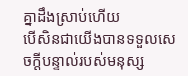គ្នាដឹងស្រាប់ហើយ
បើសិនជាយើងបានទទួលសេចក្ដីបន្ទាល់របស់មនុស្ស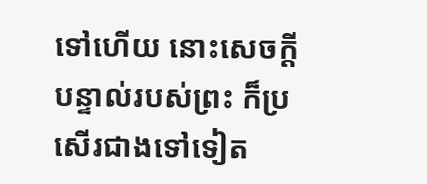ទៅហើយ នោះសេចក្ដីបន្ទាល់របស់ព្រះ ក៏ប្រសើរជាងទៅទៀត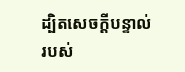ដ្បិតសេចក្ដីបន្ទាល់របស់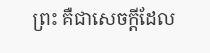ព្រះ គឺជាសេចក្ដីដែល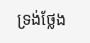ទ្រង់ថ្លែង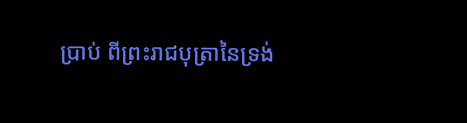ប្រាប់ ពីព្រះរាជបុត្រានៃទ្រង់